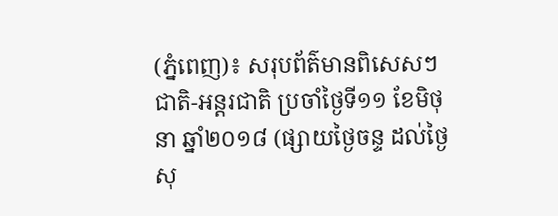(ភ្នំពេញ)៖ សរុបព័ត៌មានពិសេសៗ ជាតិ-អន្តរជាតិ ប្រចាំថ្ងៃទី១១ ខែមិថុនា ឆ្នាំ២០១៨ (ផ្សាយថ្ងៃចន្ទ ដល់ថ្ងៃសុ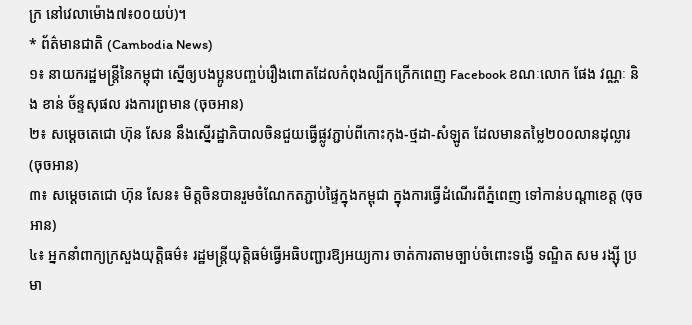ក្រ នៅវេលាម៉ោង៧៖០០យប់)។
* ព័ត៌មានជាតិ (Cambodia News)
១៖ នាយករដ្ឋមន្រ្តីនៃកម្ពុជា ស្នើឲ្យបងប្អូនបញ្ចប់រឿងពោតដែលកំពុងល្បីកក្រើកពេញ Facebook ខណៈលោក ផែង វណ្ណៈ និង ខាន់ ច័ន្ទសុផល រងការព្រមាន (ចុចអាន)
២៖ សម្ដេចតេជោ ហ៊ុន សែន នឹងស្នើរដ្ឋាភិបាលចិនជួយធ្វើផ្លូវភ្ជាប់ពីកោះកុង-ថ្មដា-សំឡូត ដែលមានតម្លៃ២០០លានដុល្លារ (ចុចអាន)
៣៖ សម្ដេចតេជោ ហ៊ុន សែន៖ មិត្តចិនបានរួមចំណែកតភ្ជាប់ផ្ទៃក្នុងកម្ពុជា ក្នុងការធ្វើដំណើរពីភ្នំពេញ ទៅកាន់បណ្តាខេត្ត (ចុចអាន)
៤៖ អ្នកនាំពាក្យក្រសួងយុត្តិធម៌៖ រដ្ឋមន្ត្រីយុត្តិធម៌ធ្វើអធិបញ្ជារឱ្យអយ្យការ ចាត់ការតាមច្បាប់ចំពោះទង្វើ ទណ្ឌិត សម រង្ស៊ី ប្រមា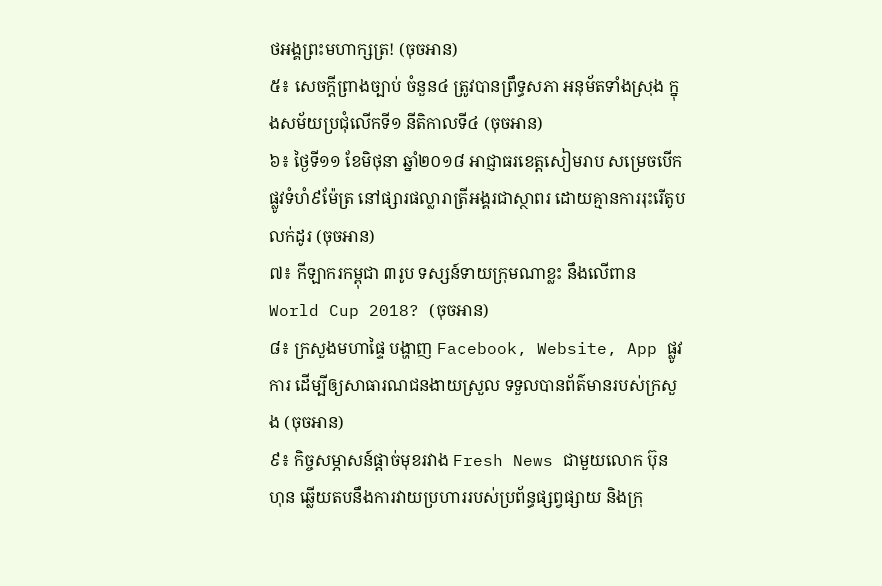ថអង្គព្រះមហាក្សត្រ! (ចុចអាន)
៥៖ សេចក្ដីព្រាងច្បាប់ ចំនួន៤ ត្រូវបានព្រឹទ្ធសភា អនុម័តទាំងស្រុង ក្នុងសម័យប្រជុំលើកទី១ នីតិកាលទី៤ (ចុចអាន)
៦៖ ថ្ងៃទី១១ ខែមិថុនា ឆ្នាំ២០១៨ អាជ្ញាធរខេត្ដសៀមរាប សម្រេចបើកផ្លូវទំហំ៩ម៉ែត្រ នៅផ្សារផល្លារាត្រីអង្គរជាស្ថាពរ ដោយគ្មានការរុះរើតូបលក់ដូរ (ចុចអាន)
៧៖ កីឡាករកម្ពុជា ៣រូប ទស្សន៍ទាយក្រុមណាខ្លះ នឹងលើពាន World Cup 2018? (ចុចអាន)
៨៖ ក្រសួងមហាផ្ទៃ បង្ហាញ Facebook, Website, App ផ្លូវការ ដើម្បីឲ្យសាធារណជនងាយស្រួល ទទួលបានព័ត៌មានរបស់ក្រសួង (ចុចអាន)
៩៖ កិច្ចសម្ភាសន៍ផ្តាច់មុខរវាង Fresh News ជាមួយលោក ប៊ុន ហុន ឆ្លើយតបនឹងការវាយប្រហាររបស់ប្រព័ន្ធផ្សព្វផ្សាយ និងក្រុ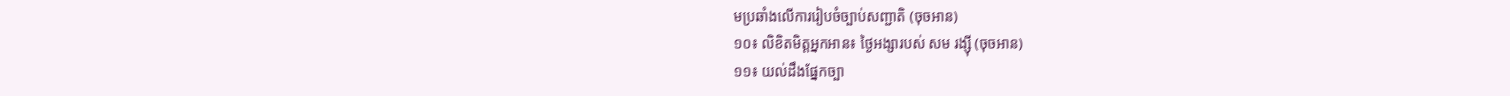មប្រឆាំងលើការរៀបចំច្បាប់សញ្ជាតិ (ចុចអាន)
១០៖ លិខិតមិត្តអ្នកអាន៖ ថ្ងៃអង្សារបស់ សម រង្ស៊ី (ចុចអាន)
១១៖ យល់ដឹងផ្នែកច្បា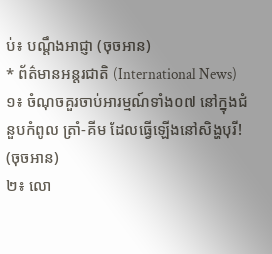ប់៖ បណ្តឹងអាជ្ញា (ចុចអាន)
* ព័ត៌មានអន្តរជាតិ (International News)
១៖ ចំណុចគួរចាប់អារម្មណ៍ទាំង០៧ នៅក្នុងជំនួបកំពូល ត្រាំ-គីម ដែលធ្វើឡើងនៅសិង្ហបុរី! (ចុចអាន)
២៖ លោ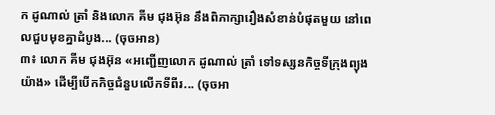ក ដូណាល់ ត្រាំ និងលោក គីម ជុងអ៊ុន នឹងពិភាក្សារឿងសំខាន់បំផុតមួយ នៅពេលជួបមុខគ្នាដំបូង... (ចុចអាន)
៣៖ លោក គីម ជុងអ៊ុន «អញ្ជើញលោក ដូណាល់ ត្រាំ ទៅទស្សនកិច្ចទីក្រុងព្យុងយ៉ាង» ដើម្បីបើកកិច្ចជំនួបលើកទីពីរ... (ចុចអា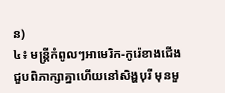ន)
៤៖ មន្ត្រីកំពូលៗអាមេរិក-កូរ៉េខាងជើង ជួបពិភាក្សាគ្នាហើយនៅសិង្ហបុរី មុនមួ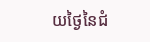យថ្ងៃនៃជំ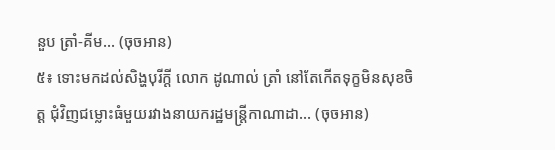នួប ត្រាំ-គីម... (ចុចអាន)
៥៖ ទោះមកដល់សិង្ហបុរីក្តី លោក ដូណាល់ ត្រាំ នៅតែកើតទុក្ខមិនសុខចិត្ត ជុំវិញជម្លោះធំមួយរវាងនាយករដ្ឋមន្ត្រីកាណាដា... (ចុចអាន)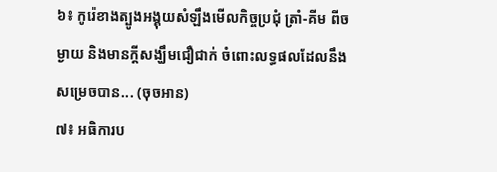៦៖ កូរ៉េខាងត្បូងអង្គុយសំឡឹងមើលកិច្ចប្រជុំ ត្រាំ-គីម ពីចម្ងាយ និងមានក្តីសង្ឃឹមជឿជាក់ ចំពោះលទ្ធផលដែលនឹងសម្រេចបាន... (ចុចអាន)
៧៖ អធិការប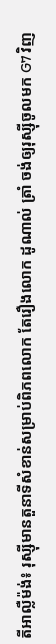តីអាល្លឺម៉ង់៖ រុស្ស៊ីមានតួនាទីសំខាន់សម្រាប់ពិភពលោក តែរឿងលោក ដូណាល់ ត្រាំ ចង់ឲ្យរុស្ស៊ីចូលមក G7 វិញ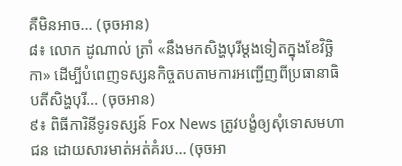គឺមិនអាច... (ចុចអាន)
៨៖ លោក ដូណាល់ ត្រាំ «នឹងមកសិង្ហបុរីម្តងទៀតក្នុងខែវិច្ឆិកា» ដើម្បីបំពេញទស្សនកិច្ចតបតាមការអញ្ជើញពីប្រធានាធិបតីសិង្ហបុរី... (ចុចអាន)
៩៖ ពិធីការិនីទូរទស្សន៍ Fox News ត្រូវបង្ខំឲ្យសុំទោសមហាជន ដោយសារមាត់អត់គំរប... (ចុចអា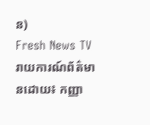ន)
Fresh News TVរាយការណ៍ព័ត៌មានដោយ៖ កញ្ញា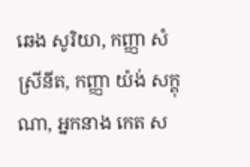ឆេង សូរិយា, កញ្ញា សំ ស្រីនីត, កញ្ញា យ៉ង់ សក្គុណា, អ្នកនាង កេត ស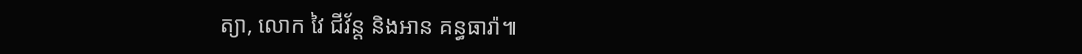ត្យា, លោក វៃ ជីវ័ន្ត និងអាន គន្ធធារ៉ា៕